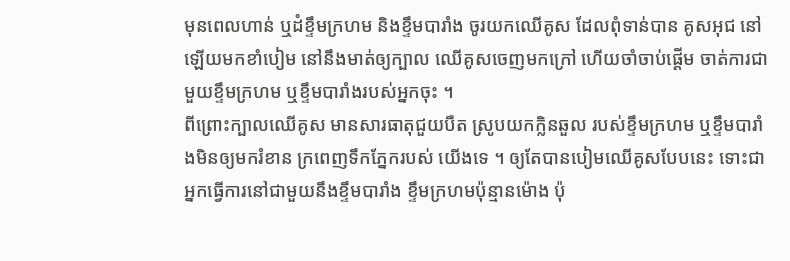មុនពេលហាន់ ឬដំខ្ទឹមក្រហម និងខ្ទឹមបារាំង ចូរយកឈើគូស ដែលពុំទាន់បាន គូសអុជ នៅឡើយមកខាំបៀម នៅនឹងមាត់ឲ្យក្បាល ឈើគូសចេញមកក្រៅ ហើយចាំចាប់ផ្តើម ចាត់ការជាមួយខ្ទឹមក្រហម ឬខ្ទឹមបារាំងរបស់អ្នកចុះ ។
ពីព្រោះក្បាលឈើគូស មានសារធាតុជួយបឺត ស្រូបយកក្លិនឆួល របស់ខ្ទឹមក្រហម ឬខ្ទឹមបារាំងមិនឲ្យមករំខាន ក្រពេញទឹកភ្នែករបស់ យើងទេ ។ ឲ្យតែបានបៀមឈើគូសបែបនេះ ទោះជាអ្នកធ្វើការនៅជាមួយនឹងខ្ទឹមបារាំង ខ្ទឹមក្រហមប៉ុន្មានម៉ោង ប៉ុ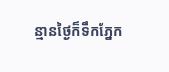ន្មានថ្ងៃក៏ទឹកភ្នែក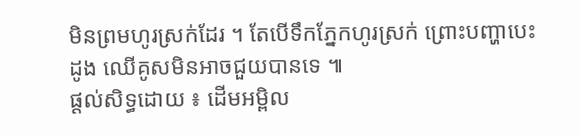មិនព្រមហូរស្រក់ដែរ ។ តែបើទឹកភ្នែកហូរស្រក់ ព្រោះបញ្ហាបេះដូង ឈើគូសមិនអាចជួយបានទេ ៕
ផ្តល់សិទ្ធដោយ ៖ ដើមអម្ពិល